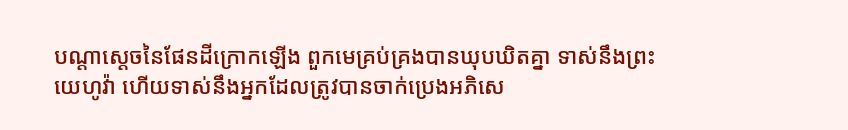បណ្ដាស្ដេចនៃផែនដីក្រោកឡើង ពួកមេគ្រប់គ្រងបានឃុបឃិតគ្នា ទាស់នឹងព្រះយេហូវ៉ា ហើយទាស់នឹងអ្នកដែលត្រូវបានចាក់ប្រេងអភិសេ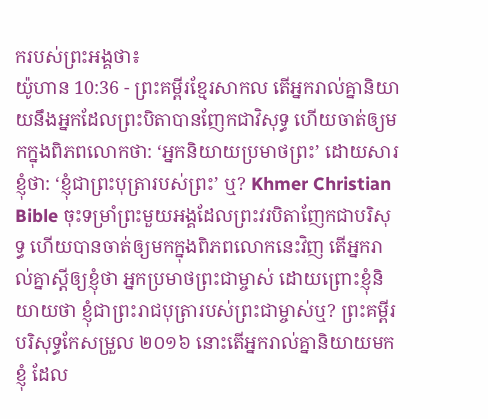ករបស់ព្រះអង្គថា៖
យ៉ូហាន 10:36 - ព្រះគម្ពីរខ្មែរសាកល តើអ្នករាល់គ្នានិយាយនឹងអ្នកដែលព្រះបិតាបានញែកជាវិសុទ្ធ ហើយចាត់ឲ្យមកក្នុងពិភពលោកថា: ‘អ្នកនិយាយប្រមាថព្រះ’ ដោយសារខ្ញុំថា: ‘ខ្ញុំជាព្រះបុត្រារបស់ព្រះ’ ឬ? Khmer Christian Bible ចុះទម្រាំព្រះមួយអង្គដែលព្រះវរបិតាញែកជាបរិសុទ្ធ ហើយបានចាត់ឲ្យមកក្នុងពិភពលោកនេះវិញ តើអ្នករាល់គ្នាស្ដីឲ្យខ្ញុំថា អ្នកប្រមាថព្រះជាម្ចាស់ ដោយព្រោះខ្ញុំនិយាយថា ខ្ញុំជាព្រះរាជបុត្រារបស់ព្រះជាម្ចាស់ឬ? ព្រះគម្ពីរបរិសុទ្ធកែសម្រួល ២០១៦ នោះតើអ្នករាល់គ្នានិយាយមកខ្ញុំ ដែល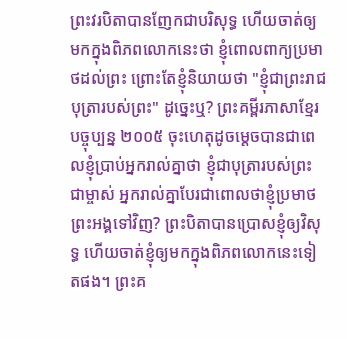ព្រះវរបិតាបានញែកជាបរិសុទ្ធ ហើយចាត់ឲ្យមកក្នុងពិភពលោកនេះថា ខ្ញុំពោលពាក្យប្រមាថដល់ព្រះ ព្រោះតែខ្ញុំនិយាយថា "ខ្ញុំជាព្រះរាជបុត្រារបស់ព្រះ" ដូច្នេះឬ? ព្រះគម្ពីរភាសាខ្មែរបច្ចុប្បន្ន ២០០៥ ចុះហេតុដូចម្ដេចបានជាពេលខ្ញុំប្រាប់អ្នករាល់គ្នាថា ខ្ញុំជាបុត្រារបស់ព្រះជាម្ចាស់ អ្នករាល់គ្នាបែរជាពោលថាខ្ញុំប្រមាថព្រះអង្គទៅវិញ? ព្រះបិតាបានប្រោសខ្ញុំឲ្យវិសុទ្ធ ហើយចាត់ខ្ញុំឲ្យមកក្នុងពិភពលោកនេះទៀតផង។ ព្រះគ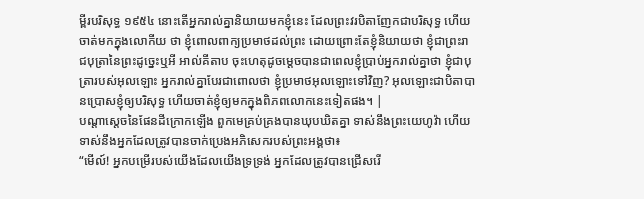ម្ពីរបរិសុទ្ធ ១៩៥៤ នោះតើអ្នករាល់គ្នានិយាយមកខ្ញុំនេះ ដែលព្រះវរបិតាញែកជាបរិសុទ្ធ ហើយចាត់មកក្នុងលោកីយ ថា ខ្ញុំពោលពាក្យប្រមាថដល់ព្រះ ដោយព្រោះតែខ្ញុំនិយាយថា ខ្ញុំជាព្រះរាជបុត្រានៃព្រះដូច្នេះឬអី អាល់គីតាប ចុះហេតុដូចម្ដេចបានជាពេលខ្ញុំប្រាប់អ្នករាល់គ្នាថា ខ្ញុំជាបុត្រារបស់អុលឡោះ អ្នករាល់គ្នាបែរជាពោលថា ខ្ញុំប្រមាថអុលឡោះទៅវិញ? អុលឡោះជាបិតាបានប្រោសខ្ញុំឲ្យបរិសុទ្ធ ហើយចាត់ខ្ញុំឲ្យមកក្នុងពិភពលោកនេះទៀតផង។ |
បណ្ដាស្ដេចនៃផែនដីក្រោកឡើង ពួកមេគ្រប់គ្រងបានឃុបឃិតគ្នា ទាស់នឹងព្រះយេហូវ៉ា ហើយទាស់នឹងអ្នកដែលត្រូវបានចាក់ប្រេងអភិសេករបស់ព្រះអង្គថា៖
“មើល៍! អ្នកបម្រើរបស់យើងដែលយើងទ្រទ្រង់ អ្នកដែលត្រូវបានជ្រើសរើ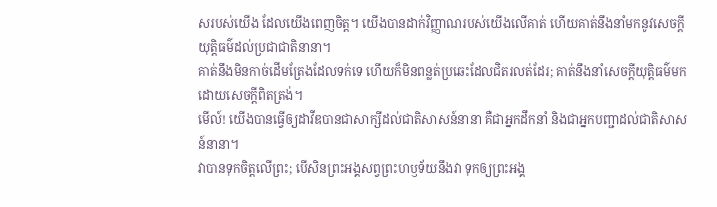សរបស់យើង ដែលយើងពេញចិត្ត។ យើងបានដាក់វិញ្ញាណរបស់យើងលើគាត់ ហើយគាត់នឹងនាំមកនូវសេចក្ដីយុត្តិធម៌ដល់ប្រជាជាតិនានា។
គាត់នឹងមិនកាច់ដើមត្រែងដែលទក់ទេ ហើយក៏មិនពន្លត់ប្រឆេះដែលជិតរលត់ដែរ; គាត់នឹងនាំសេចក្ដីយុត្តិធម៌មកដោយសេចក្ដីពិតត្រង់។
មើល៍! យើងបានធ្វើឲ្យដាវីឌបានជាសាក្សីដល់ជាតិសាសន៍នានា គឺជាអ្នកដឹកនាំ និងជាអ្នកបញ្ជាដល់ជាតិសាសន៍នានា។
វាបានទុកចិត្តលើព្រះ; បើសិនព្រះអង្គសព្វព្រះហឫទ័យនឹងវា ទុកឲ្យព្រះអង្គ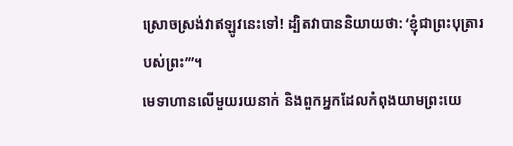ស្រោចស្រង់វាឥឡូវនេះទៅ! ដ្បិតវាបាននិយាយថា: ‘ខ្ញុំជាព្រះបុត្រារបស់ព្រះ’”។
មេទាហានលើមួយរយនាក់ និងពួកអ្នកដែលកំពុងយាមព្រះយេ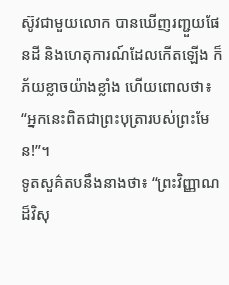ស៊ូវជាមួយលោក បានឃើញរញ្ជួយផែនដី និងហេតុការណ៍ដែលកើតឡើង ក៏ភ័យខ្លាចយ៉ាងខ្លាំង ហើយពោលថា៖ “អ្នកនេះពិតជាព្រះបុត្រារបស់ព្រះមែន!”។
ទូតសួគ៌តបនឹងនាងថា៖ “ព្រះវិញ្ញាណដ៏វិសុ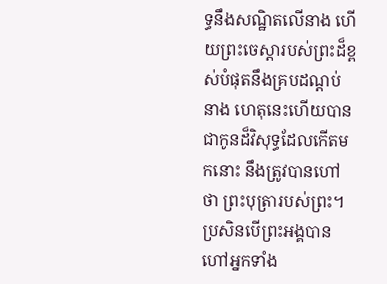ទ្ធនឹងសណ្ឋិតលើនាង ហើយព្រះចេស្ដារបស់ព្រះដ៏ខ្ពស់បំផុតនឹងគ្របដណ្ដប់នាង ហេតុនេះហើយបានជាកូនដ៏វិសុទ្ធដែលកើតមកនោះ នឹងត្រូវបានហៅថា ព្រះបុត្រារបស់ព្រះ។
ប្រសិនបើព្រះអង្គបានហៅអ្នកទាំង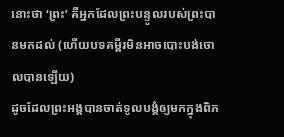នោះថា ‘ព្រះ’ គឺអ្នកដែលព្រះបន្ទូលរបស់ព្រះបានមកដល់ (ហើយបទគម្ពីរមិនអាចបោះបង់ចោលបានឡើយ)
ដូចដែលព្រះអង្គបានចាត់ទូលបង្គំឲ្យមកក្នុងពិភ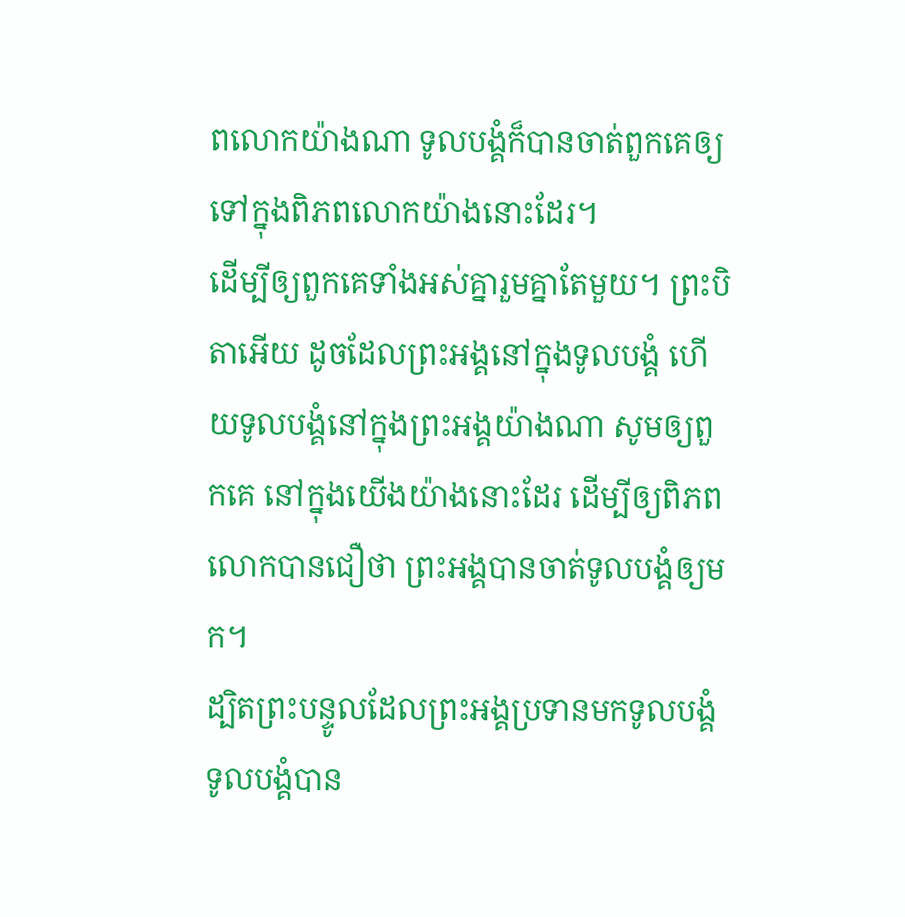ពលោកយ៉ាងណា ទូលបង្គំក៏បានចាត់ពួកគេឲ្យទៅក្នុងពិភពលោកយ៉ាងនោះដែរ។
ដើម្បីឲ្យពួកគេទាំងអស់គ្នារួមគ្នាតែមួយ។ ព្រះបិតាអើយ ដូចដែលព្រះអង្គនៅក្នុងទូលបង្គំ ហើយទូលបង្គំនៅក្នុងព្រះអង្គយ៉ាងណា សូមឲ្យពួកគេ នៅក្នុងយើងយ៉ាងនោះដែរ ដើម្បីឲ្យពិភពលោកបានជឿថា ព្រះអង្គបានចាត់ទូលបង្គំឲ្យមក។
ដ្បិតព្រះបន្ទូលដែលព្រះអង្គប្រទានមកទូលបង្គំ ទូលបង្គំបាន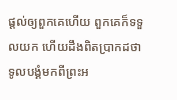ផ្ដល់ឲ្យពួកគេហើយ ពួកគេក៏ទទួលយក ហើយដឹងពិតប្រាកដថា ទូលបង្គំមកពីព្រះអ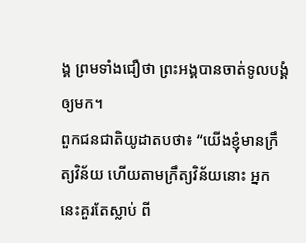ង្គ ព្រមទាំងជឿថា ព្រះអង្គបានចាត់ទូលបង្គំឲ្យមក។
ពួកជនជាតិយូដាតបថា៖ “យើងខ្ញុំមានក្រឹត្យវិន័យ ហើយតាមក្រឹត្យវិន័យនោះ អ្នកនេះគួរតែស្លាប់ ពី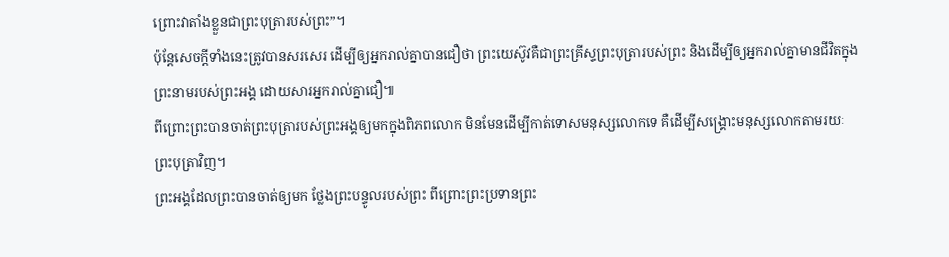ព្រោះវាតាំងខ្លួនជាព្រះបុត្រារបស់ព្រះ”។
ប៉ុន្តែសេចក្ដីទាំងនេះត្រូវបានសរសេរ ដើម្បីឲ្យអ្នករាល់គ្នាបានជឿថា ព្រះយេស៊ូវគឺជាព្រះគ្រីស្ទព្រះបុត្រារបស់ព្រះ និងដើម្បីឲ្យអ្នករាល់គ្នាមានជីវិតក្នុងព្រះនាមរបស់ព្រះអង្គ ដោយសារអ្នករាល់គ្នាជឿ៕
ពីព្រោះព្រះបានចាត់ព្រះបុត្រារបស់ព្រះអង្គឲ្យមកក្នុងពិភពលោក មិនមែនដើម្បីកាត់ទោសមនុស្សលោកទេ គឺដើម្បីសង្គ្រោះមនុស្សលោកតាមរយៈព្រះបុត្រាវិញ។
ព្រះអង្គដែលព្រះបានចាត់ឲ្យមក ថ្លែងព្រះបន្ទូលរបស់ព្រះ ពីព្រោះព្រះប្រទានព្រះ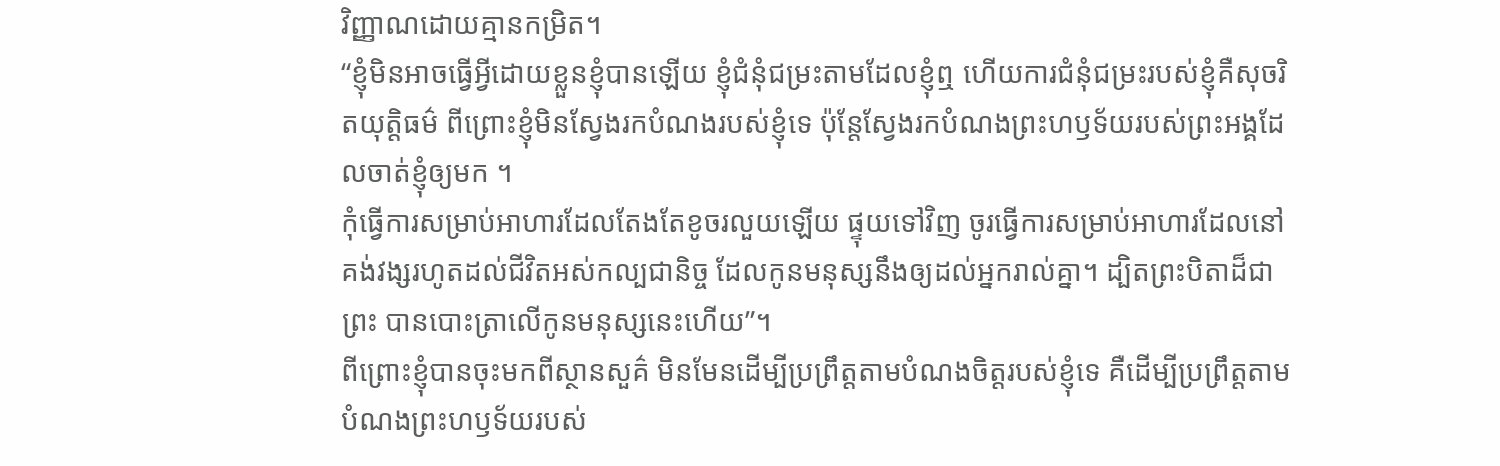វិញ្ញាណដោយគ្មានកម្រិត។
“ខ្ញុំមិនអាចធ្វើអ្វីដោយខ្លួនខ្ញុំបានឡើយ ខ្ញុំជំនុំជម្រះតាមដែលខ្ញុំឮ ហើយការជំនុំជម្រះរបស់ខ្ញុំគឺសុចរិតយុត្តិធម៌ ពីព្រោះខ្ញុំមិនស្វែងរកបំណងរបស់ខ្ញុំទេ ប៉ុន្តែស្វែងរកបំណងព្រះហឫទ័យរបស់ព្រះអង្គដែលចាត់ខ្ញុំឲ្យមក ។
កុំធ្វើការសម្រាប់អាហារដែលតែងតែខូចរលួយឡើយ ផ្ទុយទៅវិញ ចូរធ្វើការសម្រាប់អាហារដែលនៅគង់វង្សរហូតដល់ជីវិតអស់កល្បជានិច្ច ដែលកូនមនុស្សនឹងឲ្យដល់អ្នករាល់គ្នា។ ដ្បិតព្រះបិតាដ៏ជាព្រះ បានបោះត្រាលើកូនមនុស្សនេះហើយ”។
ពីព្រោះខ្ញុំបានចុះមកពីស្ថានសួគ៌ មិនមែនដើម្បីប្រព្រឹត្តតាមបំណងចិត្តរបស់ខ្ញុំទេ គឺដើម្បីប្រព្រឹត្តតាមបំណងព្រះហឫទ័យរបស់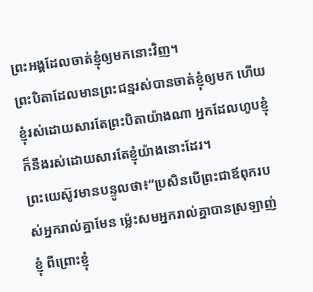ព្រះអង្គដែលចាត់ខ្ញុំឲ្យមកនោះវិញ។
ព្រះបិតាដែលមានព្រះជន្មរស់បានចាត់ខ្ញុំឲ្យមក ហើយខ្ញុំរស់ដោយសារតែព្រះបិតាយ៉ាងណា អ្នកដែលហូបខ្ញុំ ក៏នឹងរស់ដោយសារតែខ្ញុំយ៉ាងនោះដែរ។
ព្រះយេស៊ូវមានបន្ទូលថា៖“ប្រសិនបើព្រះជាឪពុករបស់អ្នករាល់គ្នាមែន ម្ល៉េះសមអ្នករាល់គ្នាបានស្រឡាញ់ខ្ញុំ ពីព្រោះខ្ញុំ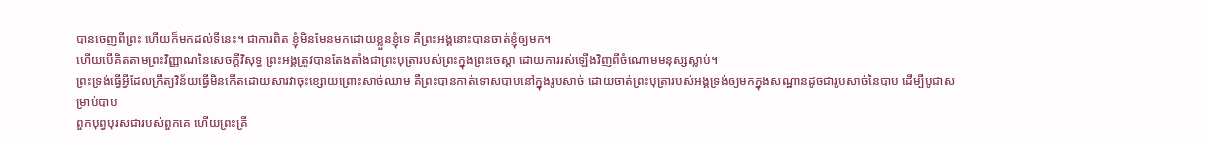បានចេញពីព្រះ ហើយក៏មកដល់ទីនេះ។ ជាការពិត ខ្ញុំមិនមែនមកដោយខ្លួនខ្ញុំទេ គឺព្រះអង្គនោះបានចាត់ខ្ញុំឲ្យមក។
ហើយបើគិតតាមព្រះវិញ្ញាណនៃសេចក្ដីវិសុទ្ធ ព្រះអង្គត្រូវបានតែងតាំងជាព្រះបុត្រារបស់ព្រះក្នុងព្រះចេស្ដា ដោយការរស់ឡើងវិញពីចំណោមមនុស្សស្លាប់។
ព្រះទ្រង់ធ្វើអ្វីដែលក្រឹត្យវិន័យធ្វើមិនកើតដោយសារវាចុះខ្សោយព្រោះសាច់ឈាម គឺព្រះបានកាត់ទោសបាបនៅក្នុងរូបសាច់ ដោយចាត់ព្រះបុត្រារបស់អង្គទ្រង់ឲ្យមកក្នុងសណ្ឋានដូចជារូបសាច់នៃបាប ដើម្បីបូជាសម្រាប់បាប
ពួកបុព្វបុរសជារបស់ពួកគេ ហើយព្រះគ្រី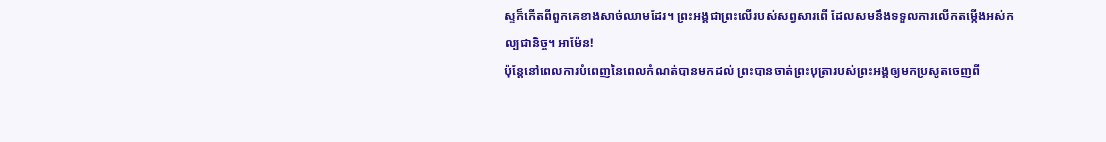ស្ទក៏កើតពីពួកគេខាងសាច់ឈាមដែរ។ ព្រះអង្គជាព្រះលើរបស់សព្វសារពើ ដែលសមនឹងទទួលការលើកតម្កើងអស់កល្បជានិច្ច។ អាម៉ែន!
ប៉ុន្តែនៅពេលការបំពេញនៃពេលកំណត់បានមកដល់ ព្រះបានចាត់ព្រះបុត្រារបស់ព្រះអង្គឲ្យមកប្រសូតចេញពី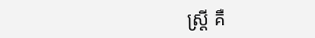ស្ត្រី គឺ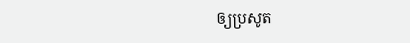ឲ្យប្រសូត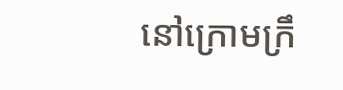នៅក្រោមក្រឹ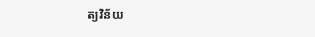ត្យវិន័យ